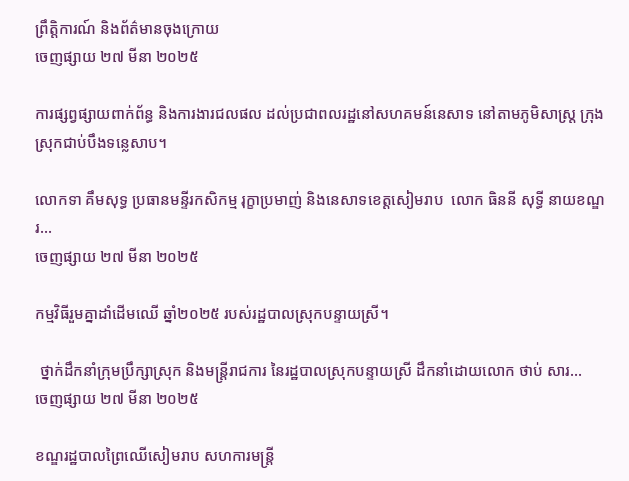ព្រឹត្តិការណ៍ និងព័ត៌មានចុងក្រោយ
ចេញផ្សាយ ២៧ មីនា ២០២៥

ការផ្សព្វផ្សាយពាក់ព័ន្ធ និងការងារជលផល ដល់ប្រជាពលរដ្ឋនៅសហគមន៍នេសាទ នៅតាមភូមិសាស្រ្ត ក្រុង ស្រុកជាប់បឹងទន្លេសាប។

លោកទា គឹមសុទ្ធ ប្រធានមន្ទីរកសិកម្ម រុក្ខាប្រមាញ់ និងនេសាទខេត្តសៀមរាប  លោក ធិននី សុទ្ធី នាយខណ្ឌរ...
ចេញផ្សាយ ២៧ មីនា ២០២៥

កម្មវិធីរួមគ្នាដាំដើមឈើ ឆ្នាំ២០២៥ របស់រដ្ឋបាលស្រុកបន្ទាយស្រី។

 ថ្នាក់ដឹកនាំក្រុមប្រឹក្សាស្រុក និងមន្រ្តីរាជការ នៃរដ្ឋបាលស្រុកបន្ទាយស្រី ដឹកនាំដោយលោក ថាប់ សារ...
ចេញផ្សាយ ២៧ មីនា ២០២៥

ខណ្ឌរដ្ឋបាលព្រៃឈើសៀមរាប សហការមន្រ្តី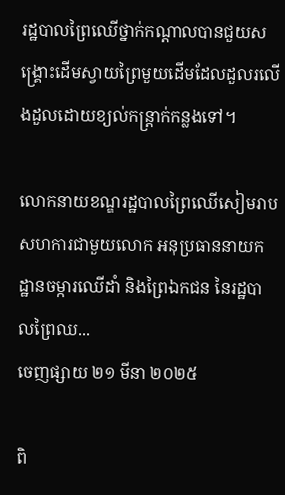រដ្ឋបាលព្រៃឈើថ្នាក់កណ្ដាលបានជួយសង្គ្រោះដើមស្វាយព្រៃមួយដើមដែលដួលរលើងដួលដោយខ្យល់កន្ត្រាក់កន្លងទៅ។

លោកនាយខណ្ឌរដ្ឋបាលព្រៃឈើសៀមរាប សហការជាមួយលោក អនុប្រធាននាយកដ្ឋានចម្ការឈើដាំ និងព្រៃឯកជន នៃរដ្ឋបាលព្រៃឈ...
ចេញផ្សាយ ២១ មីនា ២០២៥

ពិ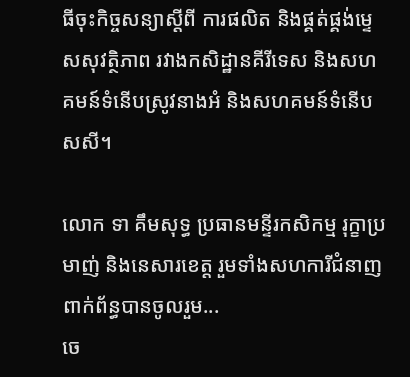ធីចុះកិច្ចសន្យាស្តីពី ការផលិត និងផ្គត់ផ្គង់ម្ទេសសុវត្ថិភាព រវាងកសិដ្ឋានគីរីទេស និងសហគមន៍ទំនើបស្រូវនាងអំ និងសហគមន៍ទំនើបសសី។

លោក ទា គឹមសុទ្ធ ប្រធានមន្ទីរកសិកម្ម រុក្ខាប្រមាញ់ និងនេសារខេត្ត រួមទាំងសហការីជំនាញពាក់ព័ន្ធបានចូលរួម...
ចេ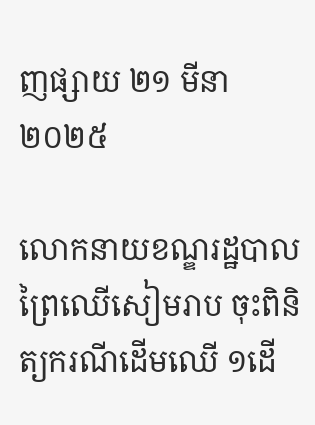ញផ្សាយ ២១ មីនា ២០២៥

លោកនាយខណ្ឌរដ្ឋបាលព្រៃឈើសៀមរាប ចុះពិនិត្យករណីដើមឈើ ១ដើ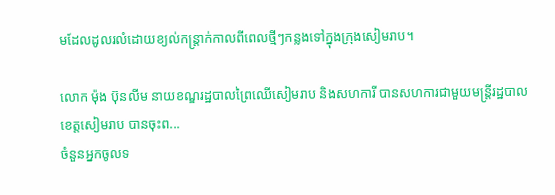មដែលដូលរលំដោយខ្យល់កន្ត្រាក់កាលពីពេលថ្មីៗកន្លងទៅក្នុងក្រុងសៀមរាប។

លោក ម៉ុង ប៊ុនលីម នាយខណ្ឌរដ្ឋបាលព្រៃឈើសៀមរាប និងសហការី បានសហការជាមួយមន្រ្តីរដ្ឋបាលខេត្តសៀមរាប បានចុះព...
ចំនួនអ្នកចូលទ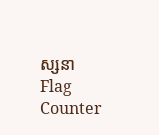ស្សនា
Flag Counter